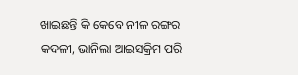ଖାଇଛନ୍ତି କି କେବେ ନୀଳ ରଙ୍ଗର କଦଳୀ, ଭାନିଲା ଆଇସକ୍ରିମ ପରି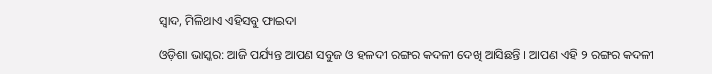ସ୍ୱାଦ, ମିଳିଥାଏ ଏହିସବୁ ଫାଇଦା

ଓଡ଼ିଶା ଭାସ୍କର: ଆଜି ପର୍ଯ୍ୟନ୍ତ ଆପଣ ସବୁଜ ଓ ହଳଦୀ ରଙ୍ଗର କଦଳୀ ଦେଖି ଆସିଛନ୍ତି । ଆପଣ ଏହି ୨ ରଙ୍ଗର କଦଳୀ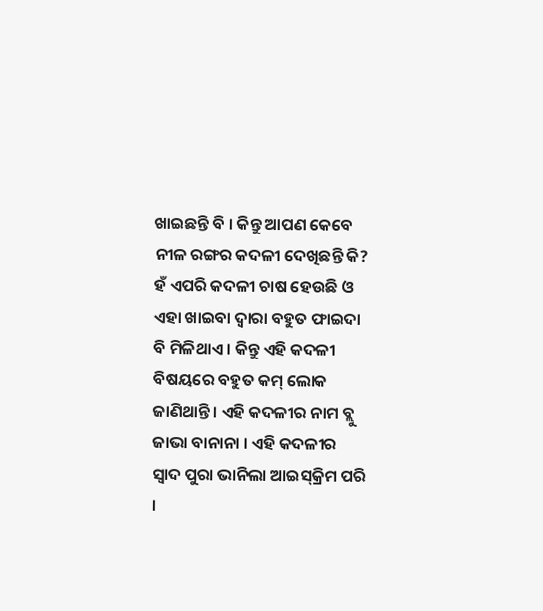ଖାଇଛନ୍ତି ବି । କିନ୍ତୁ ଆପଣ କେବେ ନୀଳ ରଙ୍ଗର କଦଳୀ ଦେଖିଛନ୍ତି କି? ହଁ ଏପରି କଦଳୀ ଚାଷ ହେଉଛି ଓ ଏହା ଖାଇବା ଦ୍ୱାରା ବହୁତ ଫାଇଦା ବି ମିଳିଥାଏ । କିନ୍ତୁ ଏହି କଦଳୀ ବିଷୟରେ ବହୁତ କମ୍ ଲୋକ ଜାଣିଥାନ୍ତି । ଏହି କଦଳୀର ନାମ ବ୍ଲୁ ଜାଭା ବାନାନା । ଏହି କଦଳୀର ସ୍ୱାଦ ପୁରା ଭାନିଲା ଆଇସ୍‌କ୍ରିମ ପରି ।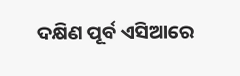ଦକ୍ଷିଣ ପୂର୍ବ ଏସିଆରେ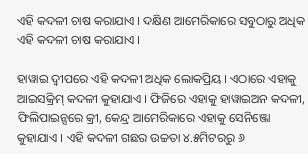ଏହି କଦଳୀ ଚାଷ କରାଯାଏ । ଦକ୍ଷିଣ ଆମେରିକାରେ ସବୁଠାରୁ ଅଧିକ ଏହି କଦଳୀ ଚାଷ କରାଯାଏ ।

ହାୱାଇ ଦ୍ୱୀପରେ ଏହି କଦଳୀ ଅଧିକ ଲୋକପ୍ରିୟ । ଏଠାରେ ଏହାକୁ ଆଇସକ୍ରିମ୍ କଦଳୀ କୁହାଯାଏ । ଫିଜିରେ ଏହାକୁ ହାୱାଇଅନ କଦଳୀ, ଫିଲିପାଇନ୍ସରେ କ୍ରୀ, କେନ୍ଦ୍ର ଆମେରିକାରେ ଏହାକୁ ସେନିଞ୍ଜୋ କୁହାଯାଏ । ଏହି କଦଳୀ ଗଛର ଉଚ୍ଚତା ୪.୫ମିଟରରୁ ୬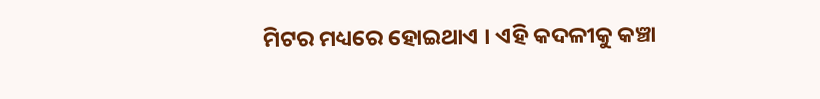ମିଟର ମଧ୍ୟରେ ହୋଇଥାଏ । ଏହି କଦଳୀକୁ କଞ୍ଚା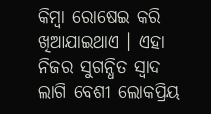କିମ୍ବା ରୋଷେଇ କରି ଖିଆଯାଇଥାଏ । ଏହା ନିଜର ସୁଗନ୍ଧିତ ସ୍ୱାଦ ଲାଗି ବେଶୀ ଲୋକପ୍ରିୟ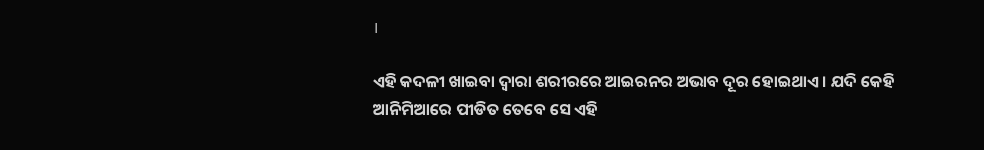।

ଏହି କଦଳୀ ଖାଇବା ଦ୍ୱାରା ଶରୀରରେ ଆଇରନର ଅଭାବ ଦୂର ହୋଇଥାଏ । ଯଦି କେହି ଆନିମିଆରେ ପୀଡିତ ତେବେ ସେ ଏହି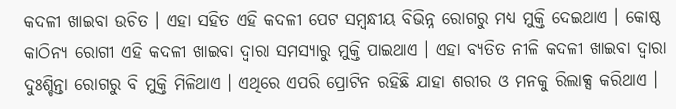କଦଳୀ ଖାଇବା ଉଚିତ । ଏହା ସହିତ ଏହି କଦଳୀ ପେଟ ସମ୍ବନ୍ଧୀୟ ବିଭିନ୍ନ ରୋଗରୁ ମଧ୍ୟ ମୁକ୍ତି ଦେଇଥାଏ । କୋଷ୍ଠ କାଠିନ୍ୟ ରୋଗୀ ଏହି କଦଳୀ ଖାଇବା ଦ୍ୱାରା ସମସ୍ୟାରୁ ମୁକ୍ତି ପାଇଥାଏ । ଏହା ବ୍ୟତିତ ନୀଳି କଦଳୀ ଖାଇବା ଦ୍ୱାରା ଦୁଃଶ୍ଚିନ୍ତା ରୋଗରୁ ବି ମୁକ୍ତି ମିଳିଥାଏ । ଏଥିରେ ଏପରି ପ୍ରୋଟିନ ରହିଛି ଯାହା ଶରୀର ଓ ମନକୁ ରିଲାକ୍ସ କରିଥାଏ ।